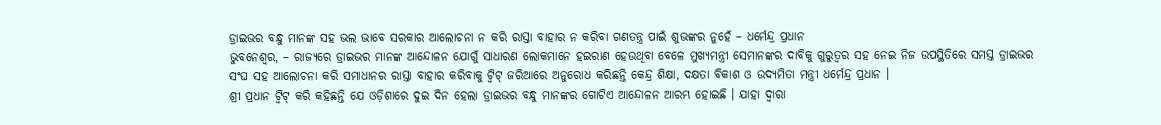ଡ୍ରାଇଭର ବନ୍ଧୁ ମାନଙ୍କ ସହ ଭଲ ଭାବେ ସରକାର ଆଲୋଚନା ନ କରି ରାସ୍ତା ବାହାର ନ କରିବା ଗଣତନ୍ତ୍ର ପାଇଁ ଶୁଭଙ୍କର ନୁହେଁ – ଧର୍ମେନ୍ଦ୍ର ପ୍ରଧାନ
ଭୁବନେଶ୍ୱର, – ରାଜ୍ୟରେ ଡ୍ରାଇଭର ମାନଙ୍କ ଆନ୍ଦୋଳନ ଯୋଗୁଁ ସାଧାରଣ ଲୋକମାନେ ହଇରାଣ ହେଉଥିବା ବେଳେ ମୁଖ୍ୟମନ୍ତ୍ରୀ ସେମାନଙ୍କର ଦାବିକୁ ଗୁରୁତ୍ୱର ସହ ନେଇ ନିଜ ଉପସ୍ଥିତିରେ ସମସ୍ତ ଡ୍ରାଇଭର ସଂଘ ସହ ଆଲୋଚନା କରି ସମାଧାନର ରାସ୍ତା ବାହାର କରିବାକୁ ଟ୍ୱିଟ୍ ଜରିଆରେ ଅନୁରୋଧ କରିଛନ୍ତି କେନ୍ଦ୍ର ଶିକ୍ଷା, ଦକ୍ଷତା ବିକାଶ ଓ ଉଦ୍ୟମିତା ମନ୍ତ୍ରୀ ଧର୍ମେନ୍ଦ୍ର ପ୍ରଧାନ ।
ଶ୍ରୀ ପ୍ରଧାନ ଟ୍ୱିଟ୍ କରି କହିଛନ୍ତି ଯେ ଓଡ଼ିଶାରେ ଦୁଇ ଦିନ ହେଲା ଡ୍ରାଇଭର ବନ୍ଧୁ ମାନଙ୍କର ଗୋଟିଏ ଆନ୍ଦୋଳନ ଆରମ୍ଭ ହୋଇଛି । ଯାହା ଦ୍ୱାରା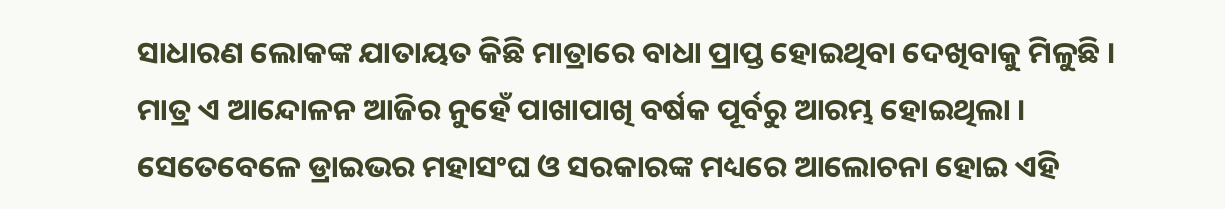ସାଧାରଣ ଲୋକଙ୍କ ଯାତାୟତ କିଛି ମାତ୍ରାରେ ବାଧା ପ୍ରାପ୍ତ ହୋଇଥିବା ଦେଖିବାକୁ ମିଳୁଛି । ମାତ୍ର ଏ ଆନ୍ଦୋଳନ ଆଜିର ନୁହେଁ ପାଖାପାଖି ବର୍ଷକ ପୂର୍ବରୁ ଆରମ୍ଭ ହୋଇଥିଲା । ସେତେବେଳେ ଡ୍ରାଇଭର ମହାସଂଘ ଓ ସରକାରଙ୍କ ମଧ୍ୟରେ ଆଲୋଚନା ହୋଇ ଏହି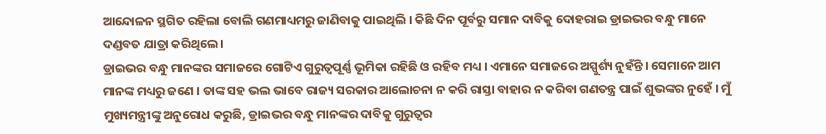ଆନ୍ଦୋଳନ ସ୍ଥଗିତ ରହିଲା ବୋଲି ଗଣମାଧ୍ୟମରୁ ଜାଣିବାକୁ ପାଇଥିଲି । କିଛି ଦିନ ପୂର୍ବରୁ ସମାନ ଦାବିକୁ ଦୋହରାଇ ଡ୍ରାଇଭର ବନ୍ଧୁ ମାନେ ଦଣ୍ଡବତ ଯାତ୍ରା କରିଥିଲେ ।
ଡ୍ରାଇଭର ବନ୍ଧୁ ମାନଙ୍କର ସମାଜରେ ଗୋଟିଏ ଗୁରୁତ୍ୱପୂର୍ଣ୍ଣ ଭୂମିକା ରହିଛି ଓ ରହିବ ମଧ୍ୟ । ଏମାନେ ସମାଜରେ ଅସ୍ପୁର୍ଶ୍ୟ ନୁହଁନ୍ତି । ସେମାନେ ଆମ ମାନଙ୍କ ମଧ୍ୟରୁ ଜଣେ । ତାଙ୍କ ସହ ଭଲ ଭାବେ ରାଜ୍ୟ ସରକାର ଆଲୋଚନା ନ କରି ରାସ୍ତା ବାହାର ନ କରିବା ଗଣତନ୍ତ୍ର ପାଇଁ ଶୁଭଙ୍କର ନୁହେଁ । ମୁଁ ମୁଖ୍ୟମନ୍ତ୍ରୀଙ୍କୁ ଅନୁରୋଧ କରୁଛି, ଡ୍ରାଇଭର ବନ୍ଧୁ ମାନଙ୍କର ଦାବିକୁ ଗୁରୁତ୍ୱର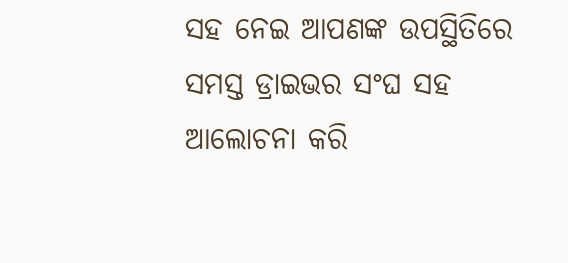ସହ ନେଇ ଆପଣଙ୍କ ଉପସ୍ଥିତିରେ ସମସ୍ତ ଡ୍ରାଇଭର ସଂଘ ସହ ଆଲୋଚନା କରି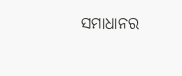ସମାଧାନର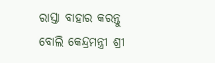ରାସ୍ତା ବାହାର କରନ୍ତୁ ବୋଲି କେନ୍ଦ୍ରମନ୍ତ୍ରୀ ଶ୍ରୀ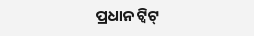ପ୍ରଧାନ ଟ୍ୱିଟ୍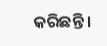କରିଛନ୍ତି ।